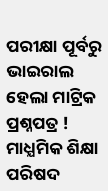ପରୀକ୍ଷା ପୂର୍ବରୁ ଭାଇରାଲ ହେଲା ମାଟ୍ରିକ ପ୍ରଶ୍ନପତ୍ର ! ମାଧ୍ଯମିକ ଶିକ୍ଷା ପରିଷଦ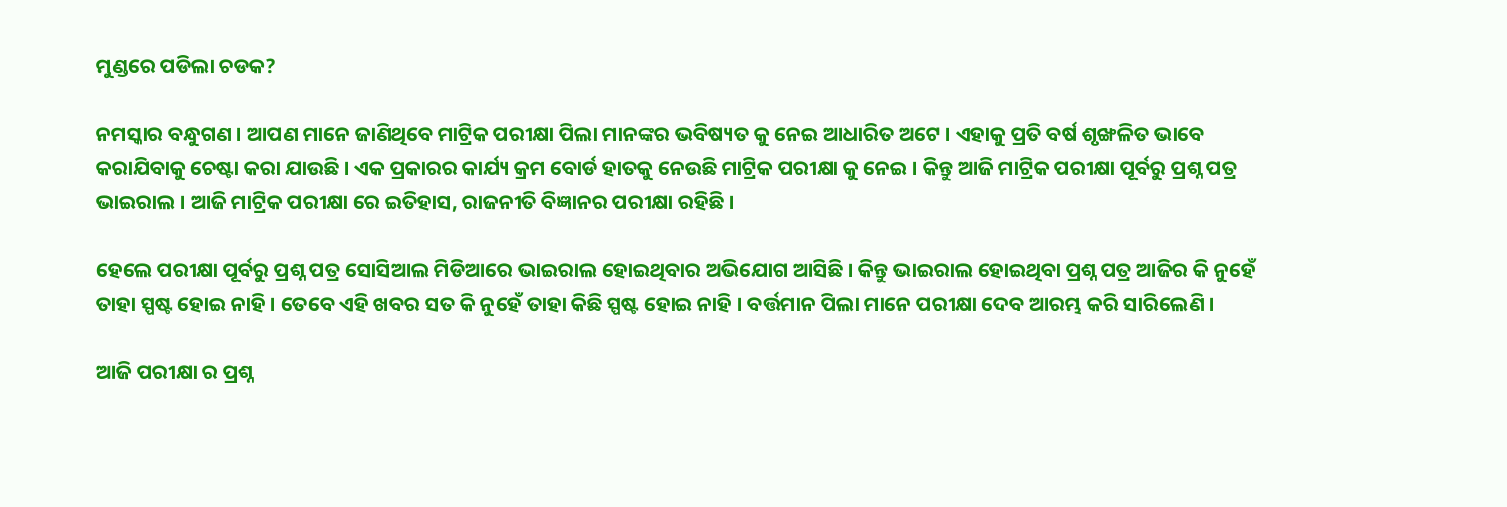ମୁଣ୍ଡରେ ପଡିଲା ଚଡକ?

ନମସ୍କାର ବନ୍ଧୁଗଣ । ଆପଣ ମାନେ ଜାଣିଥିବେ ମାଟ୍ରିକ ପରୀକ୍ଷା ପିଲା ମାନଙ୍କର ଭବିଷ୍ୟତ କୁ ନେଇ ଆଧାରିତ ଅଟେ । ଏହାକୁ ପ୍ରତି ବର୍ଷ ଶୃଙ୍ଖଳିତ ଭାବେ କରାଯିବାକୁ ଚେଷ୍ଟା କରା ଯାଉଛି । ଏକ ପ୍ରକାରର କାର୍ଯ୍ୟ କ୍ରମ ବୋର୍ଡ ହାତକୁ ନେଉଛି ମାଟ୍ରିକ ପରୀକ୍ଷା କୁ ନେଇ । କିନ୍ତୁ ଆଜି ମାଟ୍ରିକ ପରୀକ୍ଷା ପୂର୍ବରୁ ପ୍ରଶ୍ନ ପତ୍ର ଭାଇରାଲ । ଆଜି ମାଟ୍ରିକ ପରୀକ୍ଷା ରେ ଇତିହାସ, ରାଜନୀତି ବିଜ୍ଞାନର ପରୀକ୍ଷା ରହିଛି ।

ହେଲେ ପରୀକ୍ଷା ପୂର୍ବରୁ ପ୍ରଶ୍ନ ପତ୍ର ସୋସିଆଲ ମିଡିଆରେ ଭାଇରାଲ ହୋଇଥିବାର ଅଭିଯୋଗ ଆସିଛି । କିନ୍ତୁ ଭାଇରାଲ ହୋଇଥିବା ପ୍ରଶ୍ନ ପତ୍ର ଆଜିର କି ନୁହେଁ ତାହା ସ୍ପଷ୍ଟ ହୋଇ ନାହି । ତେବେ ଏହି ଖବର ସତ କି ନୁହେଁ ତାହା କିଛି ସ୍ପଷ୍ଟ ହୋଇ ନାହି । ବର୍ତ୍ତମାନ ପିଲା ମାନେ ପରୀକ୍ଷା ଦେବ ଆରମ୍ଭ କରି ସାରିଲେଣି ।

ଆଜି ପରୀକ୍ଷା ର ପ୍ରଶ୍ନ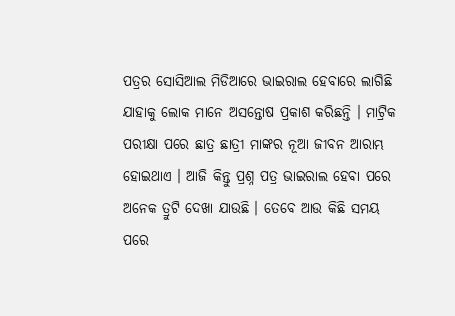ପତ୍ରର ସୋସିଆଲ ମିଡିଆରେ ଭାଇରାଲ ହେବାରେ ଲାଗିଛି ଯାହାକୁ ଲୋକ ମାନେ ଅସନ୍ତୋଷ ପ୍ରକାଶ କରିଛନ୍ତି । ମାଟ୍ରିକ ପରୀକ୍ଷା ପରେ ଛାତ୍ର ଛାତ୍ରୀ ମାଙ୍କର ନୂଆ ଜୀବନ ଆରାମ୍ଭ ହୋଇଥାଏ । ଆଜି କିନ୍ତୁ ପ୍ରଶ୍ନ ପତ୍ର ଭାଇରାଲ ହେବା ପରେ ଅନେକ ତ୍ରୁଟି ଦେଖା ଯାଉଛି । ତେବେ ଆଉ କିଛି ସମୟ ପରେ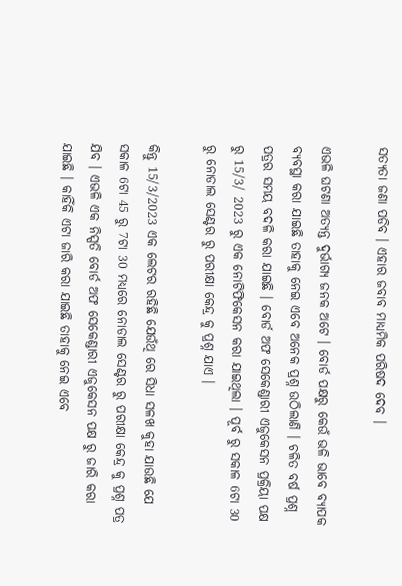ସତ୍ୟତା ଜଣା ପଡିବ । ଏହାର ଜବାବ ମାଧ୍ଯମିକ ପରିଷଦ ଦେବ ।

ଏଭଳି ଘଟଣା ଅତ୍ୟନ୍ତ ଦୁର୍ଭାଗ୍ୟ ଜନକ ଅଟେ । ବୋର୍ଡ ପକ୍ଷରୁ କେଉଁ ଭଳି ଭାବେ ବ୍ୟାପକ ବ୍ୟବସ୍ଥା କରା ଯାଇଛି ତାହାକୁ ନେଇ ଏବେ ଅନେକ ପ୍ରଶ୍ନ ଉଠିଲାଣି । ଚଳିତ ବର୍ଷ ପ୍ରଶ୍ନ ପତ୍ରର ସମୟ ବଦଳି କରା ଯାଇଛି । ବୋର୍ଡ ଅଫ ସେକେଣ୍ଡାରୀ ଏଜୁକେସନ ପ୍ରକ୍ରିୟା ପକ୍ଷ ରୁ 15/3/ 2023 ରୁ ଏକ ନୋଟିଫିକେସନ କରା ଯାଇଥିଲା । ପୂର୍ବ ରୁ ସକାଳ 6ଟା 30 ରୁ ନୋଡାଲ ସେଣ୍ଟର ରୁ ପରୀକ୍ଷା କେନ୍ଦ୍ର କୁ ପ୍ରଶ୍ନ ଯାଏ ।

କିନ୍ତୁ 15/3/2023 ଏକ ଲେଟର ରହିଛି ଯେଉଁଥି ରେ ସିଧା ସଳଖ କୁହା ଯାଉଛି ଯେ ସକାଳ 6ଟା 45 ରୁ 7ଟା 30 ମଧ୍ୟରେ ନୋଡାଲ ସେଣ୍ଟର ରୁ ପରୀକ୍ଷା କେନ୍ଦ୍ର କୁ ପ୍ରଶ୍ନ ପତ୍ର ଯିବ । ଏଭଳି ଏକ ନିସ୍ପତି ବୋର୍ଡ ଅଫ ସେକେଣ୍ଡାରୀ ଏଜୁକେସନ ପକ୍ଷ ରୁ ଜାରି କରା ଯାଇଛି । କାହିଁକି ଏଟା ଜାରି କରା ଯାଇଛି ତାହାକୁ ନେଇ ଏବେ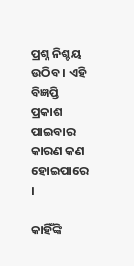ପ୍ରଶ୍ନ ନିଶ୍ଚୟ ଉଠିବ । ଏହି ବିଜ୍ଞପ୍ତି ପ୍ରକାଶ ପାଇବାର କାରଣ କଣ ହୋଇପାରେ ।

କାହିଁଙ୍କି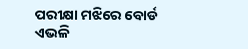ପରୀକ୍ଷା ମଝିରେ ବୋର୍ଡ ଏଭଳି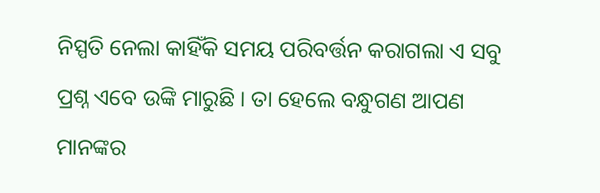ନିସ୍ପତି ନେଲା କାହିଁକି ସମୟ ପରିବର୍ତ୍ତନ କରାଗଲା ଏ ସବୁ ପ୍ରଶ୍ନ ଏବେ ଉଙ୍କି ମାରୁଛି । ତା ହେଲେ ବନ୍ଧୁଗଣ ଆପଣ ମାନଙ୍କର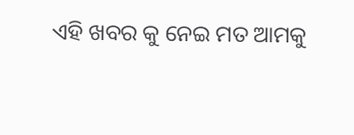ଏହି ଖବର କୁ ନେଇ ମତ ଆମକୁ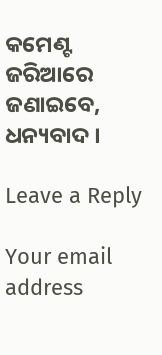କମେଣ୍ଟ ଜରିଆରେ ଜଣାଇବେ, ଧନ୍ୟବାଦ ।

Leave a Reply

Your email address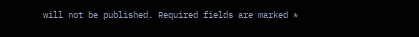will not be published. Required fields are marked *